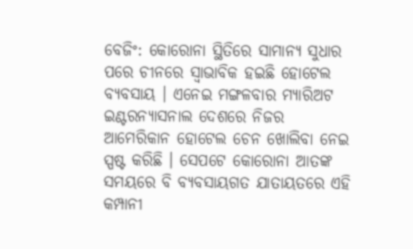ବେଜିଂ: କୋରୋନା ସ୍ଥିତିରେ ସାମାନ୍ୟ ସୁଧାର ପରେ ଚୀନରେ ସ୍ବାଭାବିକ ହଇଛି ହୋଟେଲ ବ୍ୟବସାୟ । ଏନେଇ ମଙ୍ଗଳବାର ମ୍ୟାରିଅଟ ଇଣ୍ଟରନ୍ୟାସନାଲ ଦେଶରେ ନିଜର ଆମେରିକାନ ହୋଟେଲ ଚେନ ଖୋଲିବା ନେଇ ସ୍ପଷ୍ଟ କରିଛି । ସେପଟେ କୋରୋନା ଆତଙ୍କ ସମୟରେ ବି ବ୍ୟବସାୟଗତ ଯାତାୟତରେ ଏହି କମ୍ପାନୀ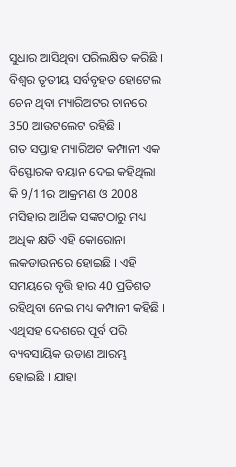ସୁଧାର ଆସିଥିବା ପରିଲକ୍ଷିତ କରିଛି । ବିଶ୍ବର ତୃତୀୟ ସର୍ବବୃହତ ହୋଟେଲ ଚେନ ଥିବା ମ୍ୟାରିଅଟର ଚାନରେ 350 ଆଉଟଲେଟ ରହିଛି ।
ଗତ ସପ୍ତାହ ମ୍ୟାରିଅଟ କମ୍ପାନୀ ଏକ ବିସ୍ଫୋରକ ବୟାନ ଦେଇ କହିଥିଲା କି 9/11ର ଆକ୍ରମଣ ଓ 2008 ମସିହାର ଆର୍ଥିକ ସଙ୍କଟଠାରୁ ମଧ୍ୟ ଅଧିକ କ୍ଷତି ଏହି କୋରୋନା ଲକଡାଉନରେ ହୋଇଛି । ଏହି ସମୟରେ ବୃତ୍ତି ହାର 40 ପ୍ରତିଶତ ରହିଥିବା ନେଇ ମଧ୍ୟ କମ୍ପାନୀ କହିଛି । ଏଥିସହ ଦେଶରେ ପୂର୍ବ ପରି ବ୍ୟବସାୟିକ ଉଡାଣ ଆରମ୍ଭ ହୋଇଛି । ଯାହା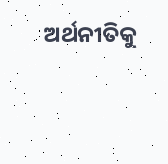ଅର୍ଥନୀତିକୁ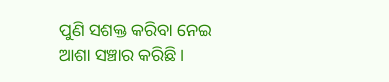ପୁଣି ସଶକ୍ତ କରିବା ନେଇ ଆଶା ସଞ୍ଚାର କରିଛି ।